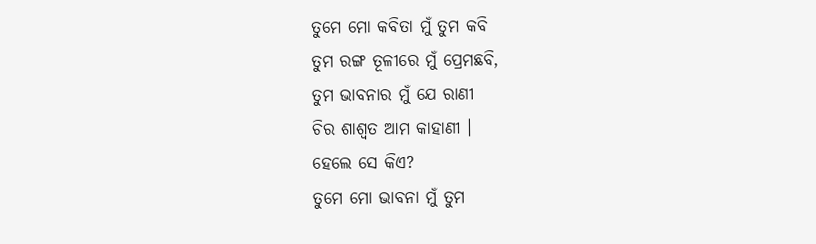ତୁମେ ମୋ କବିତା ମୁଁ ତୁମ କବି
ତୁମ ରଙ୍ଗ ତୂଳୀରେ ମୁଁ ପ୍ରେମଛବି,
ତୁମ ଭାବନାର ମୁଁ ଯେ ରାଣୀ
ଚିର ଶାଶ୍ଵତ ଆମ କାହାଣୀ ।
ହେଲେ ସେ କିଏ?
ତୁମେ ମୋ ଭାବନା ମୁଁ ତୁମ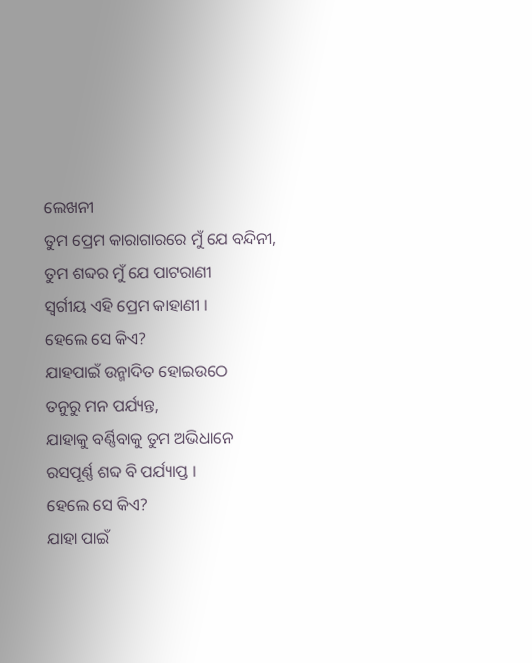ଲେଖନୀ
ତୁମ ପ୍ରେମ କାରାଗାରରେ ମୁଁ ଯେ ବନ୍ଦିନୀ,
ତୁମ ଶବ୍ଦର ମୁଁ ଯେ ପାଟରାଣୀ
ସ୍ୱର୍ଗୀୟ ଏହି ପ୍ରେମ କାହାଣୀ ।
ହେଲେ ସେ କିଏ?
ଯାହପାଇଁ ଉନ୍ମାଦିତ ହୋଇଉଠେ
ତନୁରୁ ମନ ପର୍ଯ୍ୟନ୍ତ,
ଯାହାକୁ ବର୍ଣ୍ଣିବାକୁ ତୁମ ଅଭିଧାନେ
ରସପୂର୍ଣ୍ଣ ଶବ୍ଦ ବି ପର୍ଯ୍ୟାପ୍ତ ।
ହେଲେ ସେ କିଏ?
ଯାହା ପାଇଁ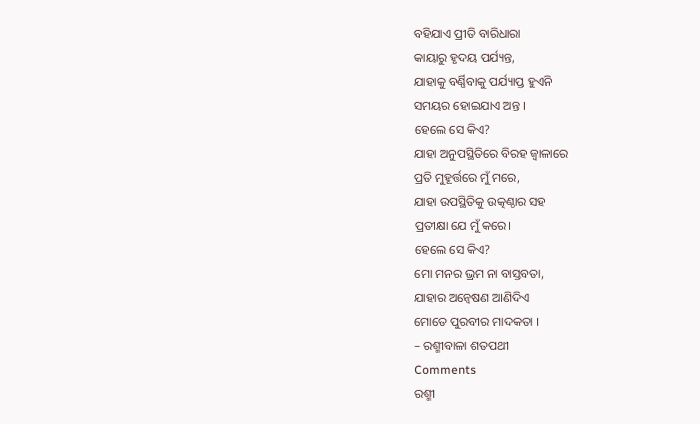ବହିଯାଏ ପ୍ରୀତି ବାରିଧାରା
କାୟାରୁ ହୃଦୟ ପର୍ଯ୍ୟନ୍ତ,
ଯାହାକୁ ବର୍ଣ୍ଣିବାକୁ ପର୍ଯ୍ୟାପ୍ତ ହୁଏନି
ସମୟର ହୋଇଯାଏ ଅନ୍ତ ।
ହେଲେ ସେ କିଏ?
ଯାହା ଅନୁପସ୍ଥିତିରେ ବିରହ ଜ୍ୱାଳାରେ
ପ୍ରତି ମୁହୂର୍ତ୍ତରେ ମୁଁ ମରେ,
ଯାହା ଉପସ୍ଥିତିକୁ ଉତ୍କଣ୍ଠାର ସହ
ପ୍ରତୀକ୍ଷା ଯେ ମୁଁ କରେ।
ହେଲେ ସେ କିଏ?
ମୋ ମନର ଭ୍ରମ ନା ବାସ୍ତବତା,
ଯାହାର ଅନ୍ୱେଷଣ ଆଣିଦିଏ
ମୋତେ ପୁରବୀର ମାଦକତା ।
– ରଶ୍ମୀବାଳା ଶତପଥୀ
Comments
ରଶ୍ମୀ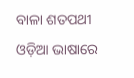ବାଳା ଶତପଥୀ ଓଡ଼ିଆ ଭାଷାରେ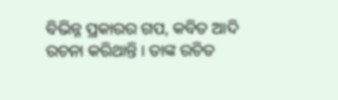ବିଭିନ୍ନ ପ୍ରକାରର ଗପ, କବିତ ଆଦି ରଚନା କରିଥାନ୍ତି । ତାଙ୍କ ରଚିତ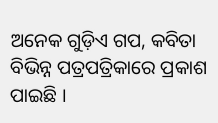ଅନେକ ଗୁଡ଼ିଏ ଗପ, କବିତା ବିଭିନ୍ନ ପତ୍ରପତ୍ରିକାରେ ପ୍ରକାଶ ପାଇଛି ।